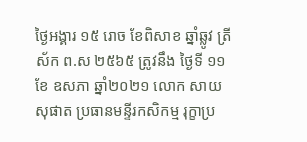ថ្ងៃអង្គារ ១៥ រោច ខែពិសាខ ឆ្នាំឆ្លូវ ត្រីស័ក ព.ស ២៥៦៥ ត្រូវនឹង ថ្ងៃទី ១១ ខែ ឧសភា ឆ្នាំ២០២១ លោក សាយ សុផាត ប្រធានមន្ទីរកសិកម្ម រុក្ខាប្រ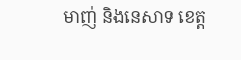មាញ់ និងនេសាទ ខេត្ត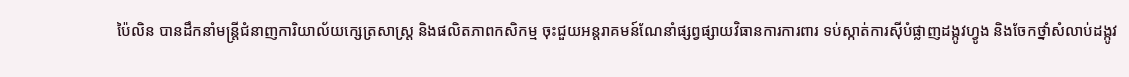ប៉ៃលិន បានដឹកនាំមន្រ្តីជំនាញការិយាល័យក្សេត្រសាស្ដ្រ និងផលិតភាពកសិកម្ម ចុះជួយអន្តរាគមន៍ណែនាំផ្សព្វផ្សាយវិធានការការពារ ទប់ស្កាត់ការសុីបំផ្លាញដង្កូវហ្វូង និងចែកថ្នាំសំលាប់ដង្កូវ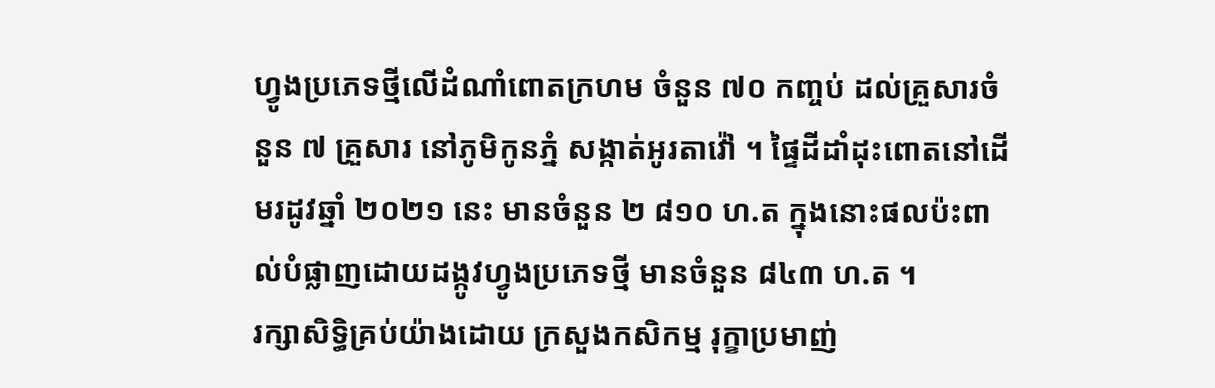ហ្វូងប្រភេទថ្មីលើដំណាំពោតក្រហម ចំនួន ៧០ កញ្ចប់ ដល់គ្រួសារចំនួន ៧ គ្រួសារ នៅភូមិកូនភ្នំ សង្កាត់អូរតាវ៉ៅ ។ ផ្ទៃដីដាំដុះពោតនៅដើមរដូវឆ្នាំ ២០២១ នេះ មានចំនួន ២ ៨១០ ហ.ត ក្នុងនោះផលប៉ះពាល់បំផ្លាញដោយដង្កូវហ្វូងប្រភេទថ្មី មានចំនួន ៨៤៣ ហ.ត ។
រក្សាសិទិ្ធគ្រប់យ៉ាងដោយ ក្រសួងកសិកម្ម រុក្ខាប្រមាញ់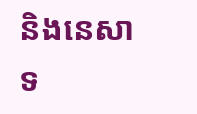និងនេសាទ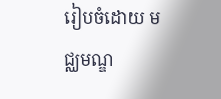រៀបចំដោយ មជ្ឈមណ្ឌ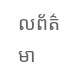លព័ត៌មា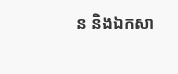ន និងឯកសា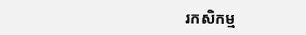រកសិកម្ម